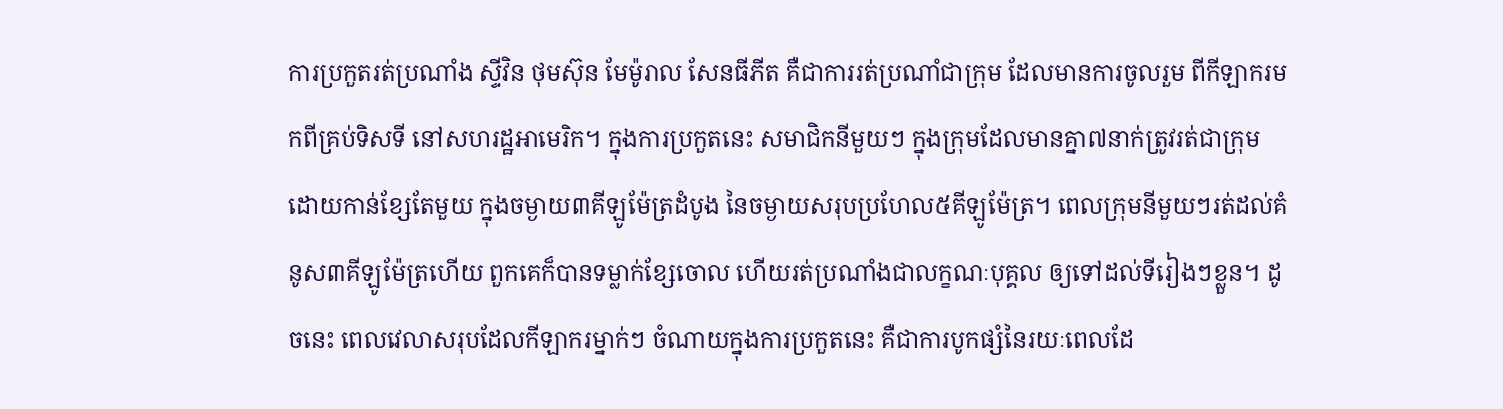ការប្រកួតរត់ប្រណាំង ស្ទីវិន ថុមស៊ុន មែម៉ូរាល សែនធីភីត គឺជាការរត់ប្រណាំជាក្រុម ដែលមានការចូលរួម ពីកីឡាករមកពីគ្រប់ទិសទី នៅសហរដ្ឋអាមេរិក។ ក្នុងការប្រកួតនេះ សមាជិកនីមួយៗ ក្នុងក្រុមដែលមានគ្នា៧នាក់ត្រូវរត់ជាក្រុម ដោយកាន់ខ្សែតែមួយ ក្នុងចម្ងាយ៣គីឡូម៉ែត្រដំបូង នៃចម្ងាយសរុបប្រហែល៥គីឡូម៉ែត្រ។ ពេលក្រុមនីមួយៗរត់ដល់គំនូស៣គីឡូម៉ែត្រហើយ ពួកគេក៏បានទម្លាក់ខ្សែចោល ហើយរត់ប្រណាំងជាលក្ខណៈបុគ្គល ឲ្យទៅដល់ទីរៀងៗខ្លួន។ ដូចនេះ ពេលវេលាសរុបដែលកីឡាករម្នាក់ៗ ចំណាយក្នុងការប្រកួតនេះ គឺជាការបូកផ្សំនៃរយៈពេលដែ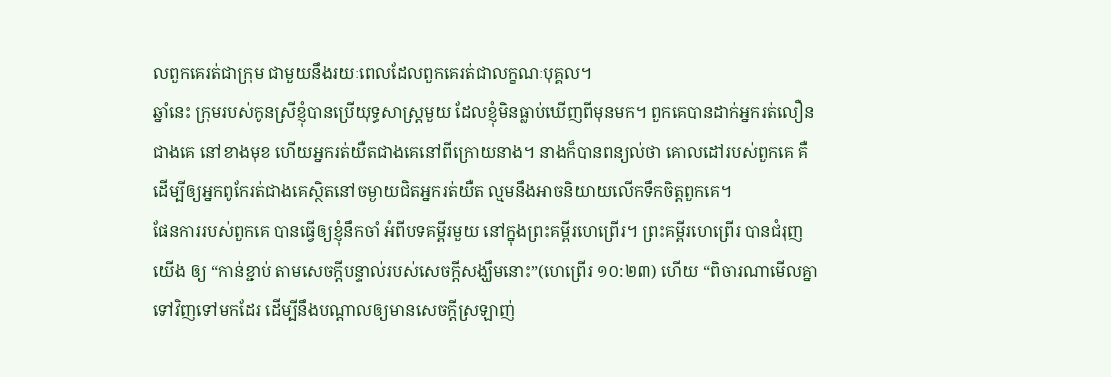លពួកគេរត់ជាក្រុម ជាមួយនឹងរយៈពេលដែលពួកគេរត់ជាលក្ខណៈបុគ្គល។
ឆ្នាំនេះ ក្រុមរបស់កូនស្រីខ្ញុំបានប្រើយុទ្ធសាស្រ្តមួយ ដែលខ្ញុំមិនធ្លាប់ឃើញពីមុនមក។ ពួកគេបានដាក់អ្នករត់លឿនជាងគេ នៅខាងមុខ ហើយអ្នករត់យឺតជាងគេនៅពីក្រោយនាង។ នាងក៏បានពន្យល់ថា គោលដៅរបស់ពួកគេ គឺដើម្បីឲ្យអ្នកពូកែរត់ជាងគេស្ថិតនៅចម្ងាយជិតអ្នករត់យឺត ល្មមនឹងអាចនិយាយលើកទឹកចិត្តពួកគេ។
ផែនការរបស់ពួកគេ បានធ្វើឲ្យខ្ញុំនឹកចាំ អំពីបទគម្ពីរមួយ នៅក្នុងព្រះគម្ពីរហេព្រើរ។ ព្រះគម្ពីរហេព្រើរ បានជំរុញយើង ឲ្យ “កាន់ខ្ជាប់ តាមសេចក្តីបន្ទាល់របស់សេចក្តីសង្ឃឹមនោះ”(ហេព្រើរ ១០:២៣) ហើយ “ពិចារណាមើលគ្នាទៅវិញទៅមកដែរ ដើម្បីនឹងបណ្តាលឲ្យមានសេចក្តីស្រឡាញ់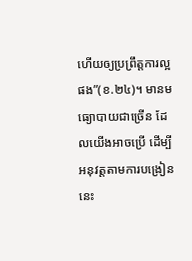ហើយឲ្យប្រព្រឹត្តការល្អផង”(ខ.២៤)។ មានមធ្យោបាយជាច្រើន ដែលយើងអាចប្រើ ដើម្បីអនុវត្តតាមការបង្រៀននេះ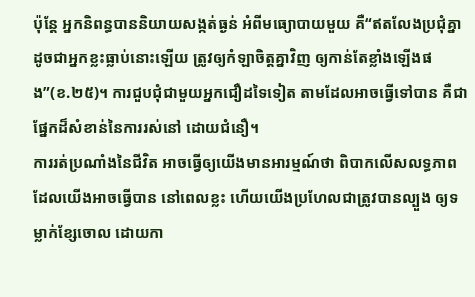ប៉ុន្តែ អ្នកនិពន្ធបាននិយាយសង្កត់ធ្ងន់ អំពីមធ្យោបាយមួយ គឺ“ឥតលែងប្រជុំគ្នា ដូចជាអ្នកខ្លះធ្លាប់នោះឡើយ ត្រូវឲ្យកំឡាចិត្តគ្នាវិញ ឲ្យកាន់តែខ្លាំងឡើងផង”(ខ.២៥)។ ការជួបជុំជាមួយអ្នកជឿដទៃទៀត តាមដែលអាចធ្វើទៅបាន គឺជាផ្នែកដ៏សំខាន់នៃការរស់នៅ ដោយជំនឿ។
ការរត់ប្រណាំងនៃជីវិត អាចធ្វើឲ្យយើងមានអារម្មណ៍ថា ពិបាកលើសលទ្ធភាពដែលយើងអាចធ្វើបាន នៅពេលខ្លះ ហើយយើងប្រហែលជាត្រូវបានល្បួង ឲ្យទម្លាក់ខ្សែចោល ដោយកា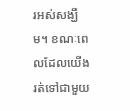រអស់សង្ឃឹម។ ខណៈពេលដែលយើងរត់ទៅជាមួយ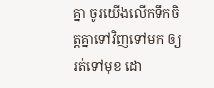គ្នា ចូរយើងលើកទឹកចិត្តគ្នាទៅវិញទៅមក ឲ្យរត់ទៅមុខ ដោ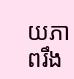យភាពរឹង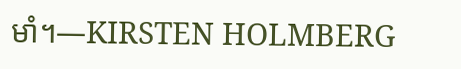មាំ។—KIRSTEN HOLMBERG